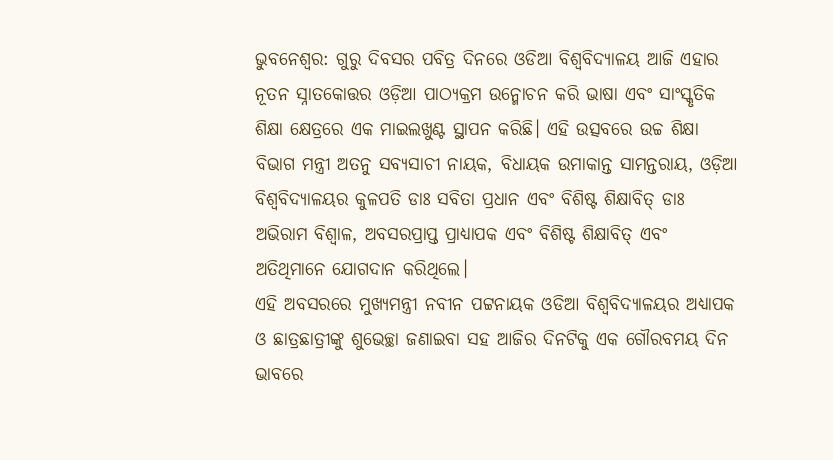ଭୁବନେଶ୍ଵର: ଗୁରୁ ଦିବସର ପବିତ୍ର ଦିନରେ ଓଡିଆ ବିଶ୍ୱବିଦ୍ୟାଳୟ ଆଜି ଏହାର ନୂତନ ସ୍ନାତକୋତ୍ତର ଓଡ଼ିଆ ପାଠ୍ୟକ୍ରମ ଉନ୍ମୋଚନ କରି ଭାଷା ଏବଂ ସାଂସ୍କୃତିକ ଶିକ୍ଷା କ୍ଷେତ୍ରରେ ଏକ ମାଇଲଖୁଣ୍ଟ ସ୍ଥାପନ କରିଛି। ଏହି ଉତ୍ସବରେ ଉଚ୍ଚ ଶିକ୍ଷା ବିଭାଗ ମନ୍ତ୍ରୀ ଅତନୁ ସବ୍ୟସାଚୀ ନାୟକ, ବିଧାୟକ ଉମାକାନ୍ତ ସାମନ୍ତରାୟ, ଓଡ଼ିଆ ବିଶ୍ବବିଦ୍ୟାଳୟର କୁଳପତି ଡାଃ ସବିତା ପ୍ରଧାନ ଏବଂ ବିଶିଷ୍ଟ ଶିକ୍ଷାବିତ୍ ଡାଃ ଅଭିରାମ ବିଶ୍ଵାଳ, ଅବସରପ୍ରାପ୍ତ ପ୍ରାଧ୍ୟାପକ ଏବଂ ବିଶିଷ୍ଟ ଶିକ୍ଷାବିତ୍ ଏବଂ ଅତିଥିମାନେ ଯୋଗଦାନ କରିଥିଲେ।
ଏହି ଅବସରରେ ମୁଖ୍ୟମନ୍ତ୍ରୀ ନବୀନ ପଟ୍ଟନାୟକ ଓଡିଆ ବିଶ୍ୱବିଦ୍ୟାଳୟର ଅଧ୍ୟାପକ ଓ ଛାତ୍ରଛାତ୍ରୀଙ୍କୁ ଶୁଭେଚ୍ଛା ଜଣାଇବା ସହ ଆଜିର ଦିନଟିକୁ ଏକ ଗୌରବମୟ ଦିନ ଭାବରେ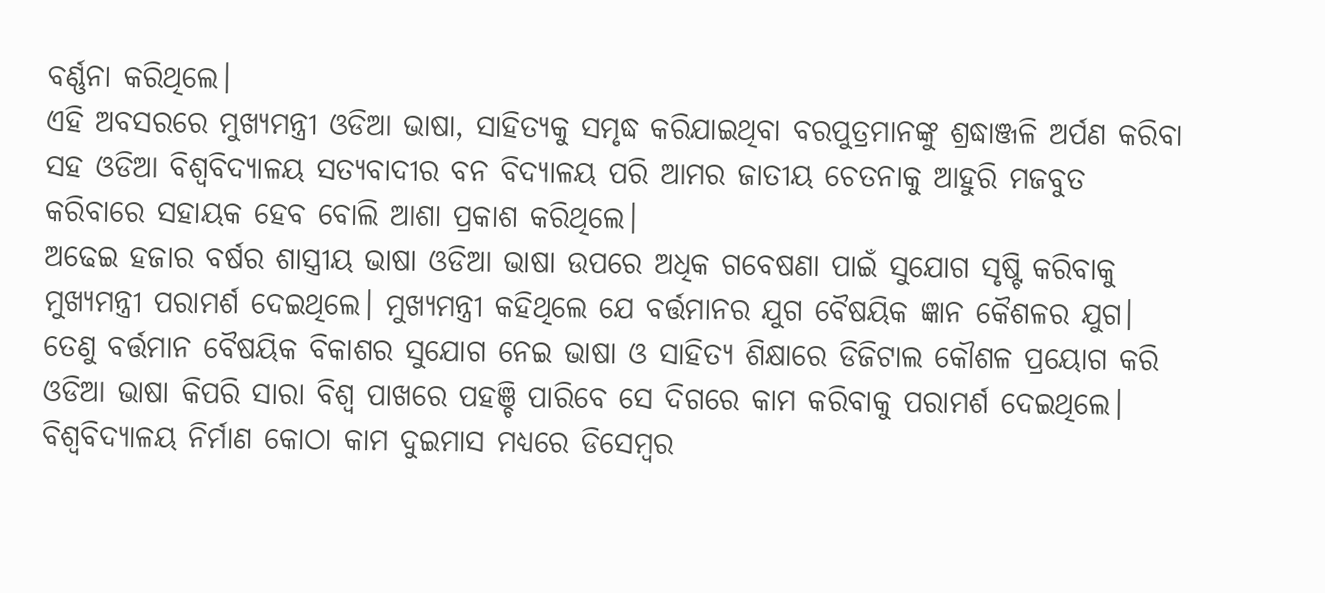ବର୍ଣ୍ଣନା କରିଥିଲେ।
ଏହି ଅବସରରେ ମୁଖ୍ୟମନ୍ତ୍ରୀ ଓଡିଆ ଭାଷା, ସାହିତ୍ୟକୁ ସମୃଦ୍ଧ କରିଯାଇଥିବା ବରପୁତ୍ରମାନଙ୍କୁ ଶ୍ରଦ୍ଧାଞ୍ଜଳି ଅର୍ପଣ କରିବା ସହ ଓଡିଆ ବିଶ୍ୱବିଦ୍ୟାଳୟ ସତ୍ୟବାଦୀର ବନ ବିଦ୍ୟାଳୟ ପରି ଆମର ଜାତୀୟ ଚେତନାକୁ ଆହୁରି ମଜବୁତ କରିବାରେ ସହାୟକ ହେବ ବୋଲି ଆଶା ପ୍ରକାଶ କରିଥିଲେ।
ଅଢେଇ ହଜାର ବର୍ଷର ଶାସ୍ତ୍ରୀୟ ଭାଷା ଓଡିଆ ଭାଷା ଉପରେ ଅଧିକ ଗବେଷଣା ପାଇଁ ସୁଯୋଗ ସୃଷ୍ଟି କରିବାକୁ ମୁଖ୍ୟମନ୍ତ୍ରୀ ପରାମର୍ଶ ଦେଇଥିଲେ। ମୁଖ୍ୟମନ୍ତ୍ରୀ କହିଥିଲେ ଯେ ବର୍ତ୍ତମାନର ଯୁଗ ବୈଷୟିକ ଜ୍ଞାନ କୈଶଳର ଯୁଗ। ତେଣୁ ବର୍ତ୍ତମାନ ବୈଷୟିକ ବିକାଶର ସୁଯୋଗ ନେଇ ଭାଷା ଓ ସାହିତ୍ୟ ଶିକ୍ଷାରେ ଡିଜିଟାଲ କୌଶଳ ପ୍ରୟୋଗ କରି ଓଡିଆ ଭାଷା କିପରି ସାରା ବିଶ୍ୱ ପାଖରେ ପହଞ୍ଚି ପାରିବେ ସେ ଦିଗରେ କାମ କରିବାକୁ ପରାମର୍ଶ ଦେଇଥିଲେ।
ବିଶ୍ୱବିଦ୍ୟାଳୟ ନିର୍ମାଣ କୋଠା କାମ ଦୁଇମାସ ମଧ୍ୟରେ ଡିସେମ୍ବର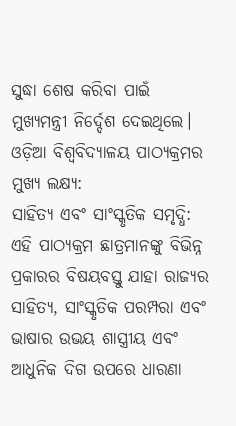ସୁଦ୍ଧା ଶେଷ କରିବା ପାଇଁ ମୁଖ୍ୟମନ୍ତ୍ରୀ ନିର୍ଦ୍ଦେଶ ଦେଇଥିଲେ।
ଓଡ଼ିଆ ବିଶ୍ବବିଦ୍ୟାଳୟ ପାଠ୍ୟକ୍ରମର ମୁଖ୍ୟ ଲକ୍ଷ୍ୟ:
ସାହିତ୍ୟ ଏବଂ ସାଂସ୍କୃତିକ ସମୃଦ୍ଧି: ଏହି ପାଠ୍ୟକ୍ରମ ଛାତ୍ରମାନଙ୍କୁ ବିଭିନ୍ନ ପ୍ରକାରର ବିଷୟବସ୍ତୁ ଯାହା ରାଜ୍ୟର ସାହିତ୍ୟ, ସାଂସ୍କୃତିକ ପରମ୍ପରା ଏବଂ ଭାଷାର ଉଭୟ ଶାସ୍ତ୍ରୀୟ ଏବଂ ଆଧୁନିକ ଦିଗ ଉପରେ ଧାରଣା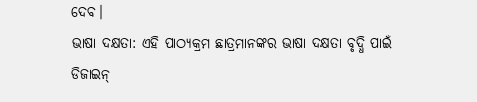ଦେବ।
ଭାଷା ଦକ୍ଷତା: ଏହି ପାଠ୍ୟକ୍ରମ ଛାତ୍ରମାନଙ୍କର ଭାଷା ଦକ୍ଷତା ବୃଦ୍ଧି ପାଇଁ ଡିଜାଇନ୍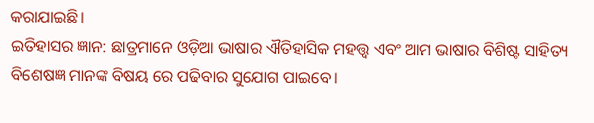କରାଯାଇଛି।
ଇତିହାସର ଜ୍ଞାନ: ଛାତ୍ରମାନେ ଓଡ଼ିଆ ଭାଷାର ଐତିହାସିକ ମହତ୍ତ୍ୱ ଏବଂ ଆମ ଭାଷାର ବିଶିଷ୍ଟ ସାହିତ୍ୟ ବିଶେଷଜ୍ଞ ମାନଙ୍କ ବିଷୟ ରେ ପଢିବାର ସୁଯୋଗ ପାଇବେ।